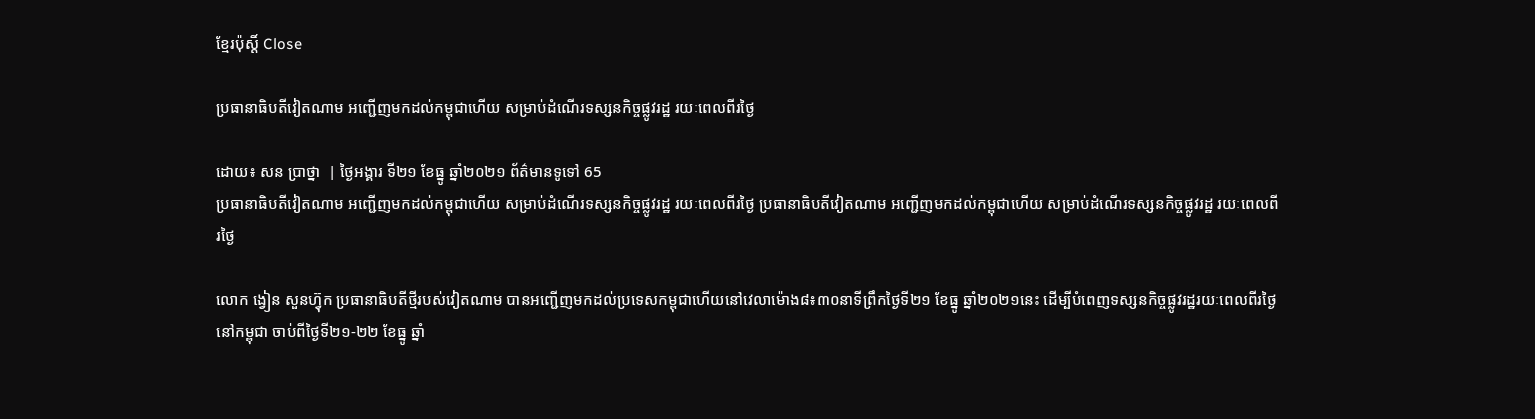ខ្មែរប៉ុស្ដិ៍ Close

ប្រធានាធិបតីវៀតណាម អញ្ជើញមកដល់កម្ពុជាហើយ សម្រាប់ដំណើរទស្សនកិច្ចផ្លូវរដ្ឋ រយៈពេលពីរថ្ងៃ

ដោយ៖ សន ប្រាថ្នា  | ថ្ងៃអង្គារ ទី២១ ខែធ្នូ ឆ្នាំ២០២១ ព័ត៌មានទូទៅ 65
ប្រធានាធិបតីវៀតណាម អញ្ជើញមកដល់កម្ពុជាហើយ សម្រាប់ដំណើរទស្សនកិច្ចផ្លូវរដ្ឋ រយៈពេលពីរថ្ងៃ ប្រធានាធិបតីវៀតណាម អញ្ជើញមកដល់កម្ពុជាហើយ សម្រាប់ដំណើរទស្សនកិច្ចផ្លូវរដ្ឋ រយៈពេលពីរថ្ងៃ

លោក ង្វៀន សួនហ៊្វុក ប្រធានាធិបតីថ្មីរបស់វៀតណាម បានអញ្ជើញមកដល់ប្រទេសកម្ពុជាហើយនៅវេលាម៉ោង៨៖៣០នាទីព្រឹកថ្ងៃទី២១ ខែធ្នូ ឆ្នាំ២០២១នេះ ដើម្បីបំពេញទស្សនកិច្ចផ្លូវរដ្ឋរយៈពេលពីរថ្ងៃនៅកម្ពុជា ចាប់ពីថ្ងៃទី២១-២២ ខែធ្នូ ឆ្នាំ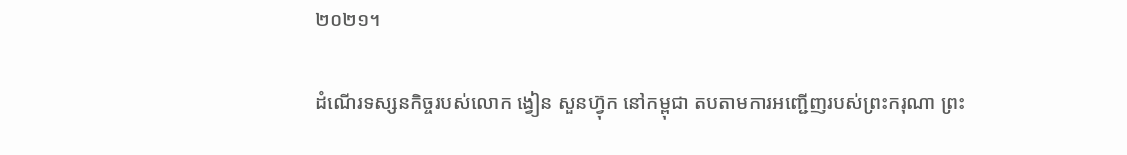២០២១។

ដំណើរទស្សនកិច្ចរបស់លោក ង្វៀន សួនហ៊្វុក នៅកម្ពុជា តបតាមការអញ្ជើញរបស់ព្រះករុណា ព្រះ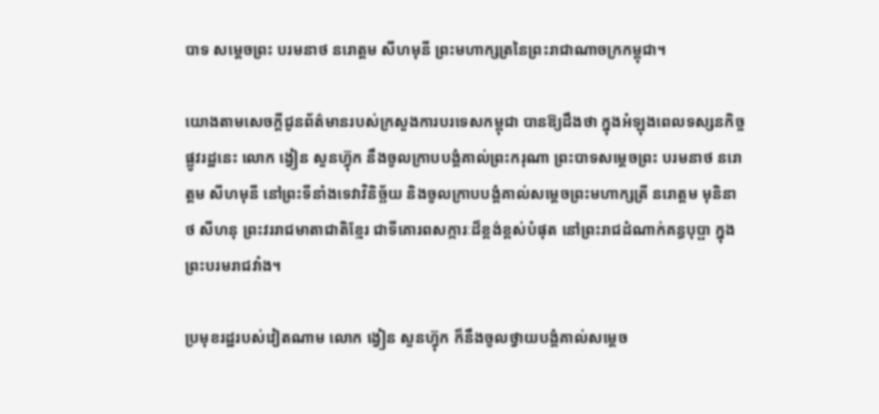បាទ សម្ដេចព្រះ បរមនាថ នរោត្តម សីហមុនី ព្រះមហាក្សត្រនៃព្រះរាជាណាចក្រកម្ពុជា។

យោងតាមសេចក្តីជូនព័ត៌មានរបស់ក្រសួងការបរទេសកម្ពុជា បានឱ្យដឹងថា ក្នុងអំឡុងពេលទស្សនកិច្ចផ្លូវរដ្ឋនេះ លោក ង្វៀន សួនហ៊្វុក នឹងចូលក្រាបបង្គំគាល់ព្រះករុណា ព្រះបាទសម្តេចព្រះ បរមនាថ នរោត្តម សីហមុនី នៅព្រះទីនាំងទេវាវិនិច្ឆ័យ និងចូលក្រាបបង្គំគាល់សម្តេចព្រះមហាក្សត្រី នរោត្តម មុនិនាថ សីហនុ ព្រះវររាជមាតាជាតិខ្មែរ ជាទីគោរពសក្ការៈដ៏ខ្ពង់ខ្ពស់បំផុត នៅព្រះរាជដំណាក់គន្ធបុប្ផា ក្នុងព្រះបរមរាជវាំង។

ប្រមុខរដ្ឋរបស់វៀតណាម លោក ង្វៀន សួនហ៊្វុក ក៏នឹងចូលថ្វាយបង្គំគាល់សម្តេច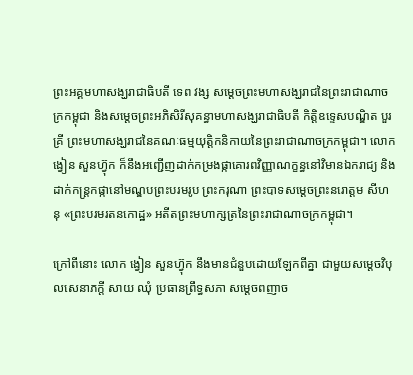ព្រះអគ្គមហាសង្ឃរាជាធិបតី ទេព វង្ស សម្តេចព្រះមហាសង្ឃរាជនៃព្រះរាជាណាចក្រកម្ពុជា និងសម្តេចព្រះអភិសិរីសុគន្ធាមហាសង្ឃរាជាធិបតី កិត្តិឧទ្ទេសបណ្ឌិត បួរ គ្រី ព្រះមហាសង្ឃរាជនៃគណៈធម្មយុត្តិកនិកាយនៃព្រះរាជាណាចក្រកម្ពុជា។ លោក ង្វៀន សួនហ៊្វុក ក៏នឹងអញ្ជើញដាក់កម្រងផ្កាគោរពវិញ្ញាណក្ខន្ធនៅវិមានឯករាជ្យ និងដាក់កន្ត្រកផ្កានៅមណ្ឌបព្រះបរមរូប ព្រះករុណា ព្រះបាទសម្ដេចព្រះនរោត្ដម សីហនុ «ព្រះបរមរតនកោដ្ឋ» អតីតព្រះមហាក្សត្រនៃព្រះរាជាណាចក្រកម្ពុជា។

ក្រៅពីនោះ លោក ង្វៀន សួនហ៊្វុក នឹងមានជំនួបដោយឡែកពីគ្នា ជាមួយសម្តេចវិបុលសេនាភក្តី សាយ ឈុំ ប្រធានព្រឹទ្ធសភា សម្តេចពញាច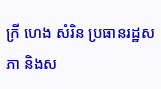ក្រី ហេង សំរិន ប្រធានរដ្ឋសភា និងស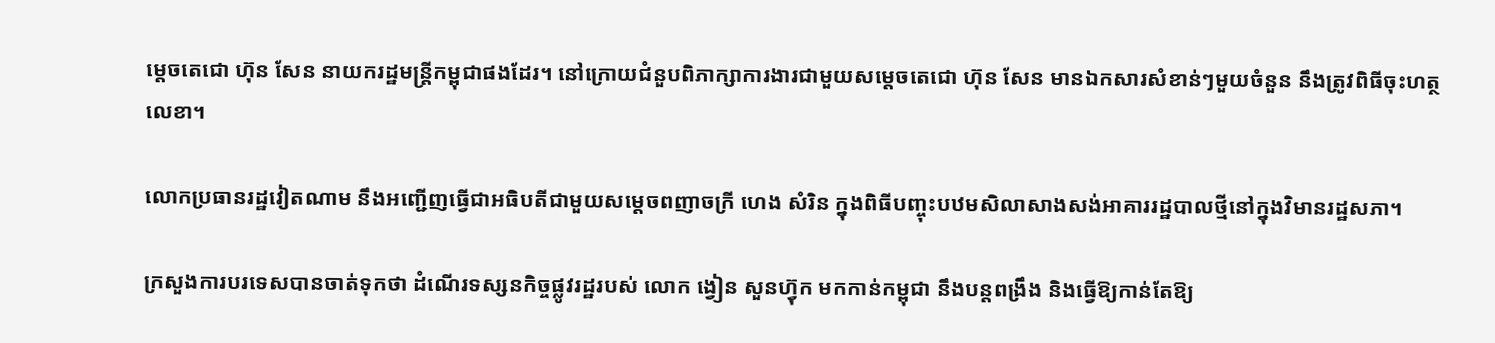ម្តេចតេជោ ហ៊ុន សែន នាយករដ្ឋមន្ត្រីកម្ពុជាផងដែរ។ នៅក្រោយជំនួបពិភាក្សាការងារជាមួយសម្តេចតេជោ ហ៊ុន សែន មានឯកសារសំខាន់ៗមួយចំនួន នឹងត្រូវពិធីចុះហត្ថលេខា។

លោកប្រធានរដ្ឋវៀតណាម នឹងអញ្ជើញធ្វើជាអធិបតីជាមួយសម្តេចពញាចក្រី ហេង សំរិន ក្នុងពិធីបញ្ចុះបឋមសិលាសាងសង់អាគាររដ្ឋបាលថ្មីនៅក្នុងវិមានរដ្ឋសភា។

ក្រសួងការបរទេសបានចាត់ទុកថា ដំណើរទស្សនកិច្ចផ្លូវរដ្ឋរបស់ លោក ង្វៀន សួនហ៊្វុក មកកាន់កម្ពុជា នឹងបន្តពង្រឹង និងធ្វើឱ្យកាន់តែឱ្យ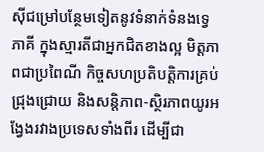ស៊ីជម្រៅបន្ថែមទៀតនូវទំនាក់ទំនងទ្វេភាគី ក្នុងស្មារតីជាអ្នកជិតខាងល្អ មិត្តភាពជាប្រពៃណី កិច្ចសហប្រតិបត្តិការគ្រប់ជ្រុងជ្រោយ និងសន្តិភាព-ស្ថិរភាពយូរអង្វែងរវាងប្រទេសទាំងពីរ ដើម្បីជា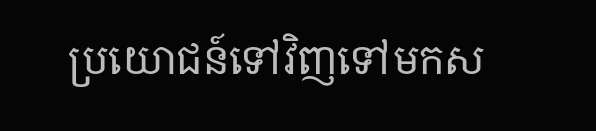ប្រយោជន៍ទៅវិញទៅមកស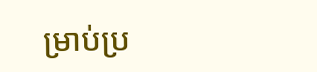ម្រាប់ប្រ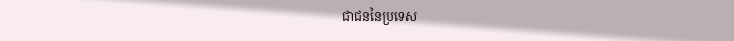ជាជននៃប្រទេស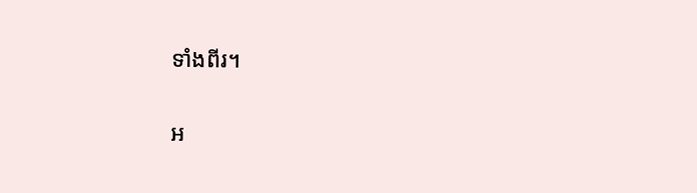ទាំងពីរ។

អ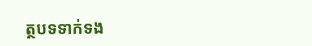ត្ថបទទាក់ទង